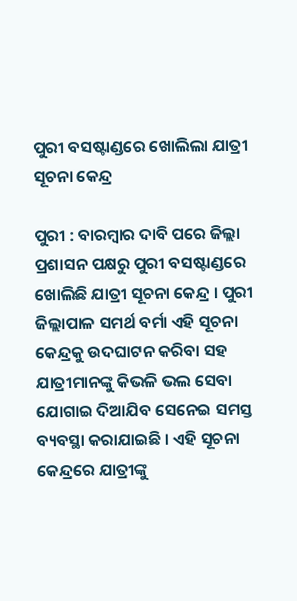ପୁରୀ ବସଷ୍ଟାଣ୍ଡରେ ଖୋଲିଲା ଯାତ୍ରୀ ସୂଚନା କେନ୍ଦ୍ର

ପୁରୀ : ବାରମ୍ବାର ଦାବି ପରେ ଜିଲ୍ଲା ପ୍ରଶାସନ ପକ୍ଷରୁ ପୁରୀ ବସଷ୍ଟାଣ୍ଡରେ ଖୋଲିଛି ଯାତ୍ରୀ ସୂଚନା କେନ୍ଦ୍ର । ପୁରୀ ଜିଲ୍ଲାପାଳ ସମର୍ଥ ବର୍ମା ଏହି ସୂଚନା କେନ୍ଦ୍ରକୁ ଉଦଘାଟନ କରିବା ସହ ଯାତ୍ରୀମାନଙ୍କୁ କିଭଳି ଭଲ ସେବା ଯୋଗାଇ ଦିଆଯିବ ସେନେଇ ସମସ୍ତ ବ୍ୟବସ୍ଥା କରାଯାଇଛି । ଏହି ସୂଚନା କେନ୍ଦ୍ରରେ ଯାତ୍ରୀଙ୍କୁ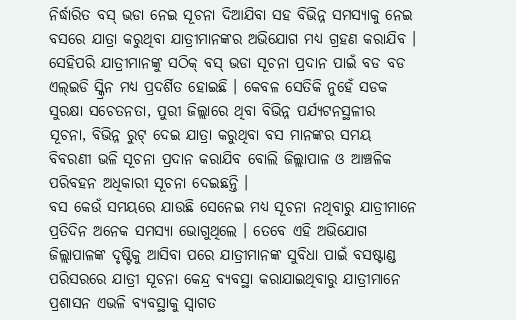ନିର୍ଦ୍ଧାରିତ ବସ୍‌ ଭଡା ନେଇ ସୂଚନା ଦିଆଯିବା ସହ ବିଭିନ୍ନ ସମସ୍ୟାକୁ ନେଇ ବସରେ ଯାତ୍ରା କରୁଥିବା ଯାତ୍ରୀମାନଙ୍କର ଅଭିଯୋଗ ମଧ୍ୟ ଗ୍ରହଣ କରାଯିବ । ସେହିପରି ଯାତ୍ରୀମାନଙ୍କୁ ସଠିକ୍‌ ବସ୍‌ ଭଡା ସୂଚନା ପ୍ରଦାନ ପାଇଁ ବଡ ବଡ ଏଲ୍‌ଇଡି ସ୍କ୍ରିନ ମଧ୍ୟ ପ୍ରଦର୍ଶିତ ହୋଇଛି । କେବଳ ସେତିକି ନୁହେଁ ସଡକ ସୁରକ୍ଷା ସଚେତନତା, ପୁରୀ ଜିଲ୍ଲାରେ ଥିବା ବିଭିନ୍ନ ପର୍ଯ୍ୟଟନସ୍ଥଳୀର ସୂଚନା, ବିଭିନ୍ନ ରୁଟ୍‌ ଦେଇ ଯାତ୍ରା କରୁଥିବା ବସ ମାନଙ୍କର ସମୟ ବିବରଣୀ ଭଳି ସୂଚନା ପ୍ରଦାନ କରାଯିବ ବୋଲି ଜିଲ୍ଲାପାଳ ଓ ଆଞ୍ଚଳିକ ପରିବହନ ଅଧିକାରୀ ସୂଚନା ଦେଇଛନ୍ତି ।
ବସ କେଉଁ ସମୟରେ ଯାଉଛି ସେନେଇ ମଧ୍ୟ ସୂଚନା ନଥିବାରୁ ଯାତ୍ରୀମାନେ ପ୍ରତିଦିନ ଅନେକ ସମସ୍ୟା ଭୋଗୁଥିଲେ । ତେବେ ଏହି ଅଭିଯୋଗ ଜିଲ୍ଲାପାଳଙ୍କ ଦୃଷ୍ଟିକୁ ଆସିବା ପରେ ଯାତ୍ରୀମାନଙ୍କ ସୁବିଧା ପାଇଁ ବସଷ୍ଟାଣ୍ଡ ପରିସରରେ ଯାତ୍ରୀ ସୂଚନା କେନ୍ଦ୍ର ବ୍ୟବସ୍ଥା କରାଯାଇଥିବାରୁ ଯାତ୍ରୀମାନେ ପ୍ରଶାସନ ଏଭଳି ବ୍ୟବସ୍ଥାକୁ ସ୍ୱାଗତ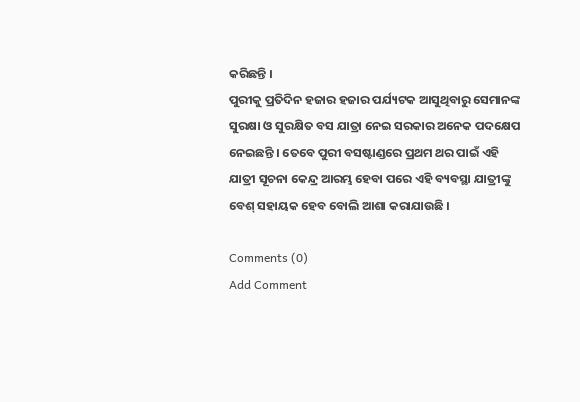କରିଛନ୍ତି ।
ପୁରୀକୁ ପ୍ରତିଦିନ ହଜାର ହଜାର ପର୍ଯ୍ୟଟକ ଆସୁଥିବାରୁ ସେମାନଙ୍କ ସୁରକ୍ଷା ଓ ସୁରକ୍ଷିତ ବସ ଯାତ୍ରା ନେଇ ସରକାର ଅନେକ ପଦକ୍ଷେପ ନେଇଛନ୍ତି । ତେବେ ପୁରୀ ବସଷ୍ଟାଣ୍ଡରେ ପ୍ରଥମ ଥର ପାଇଁ ଏହି ଯାତ୍ରୀ ସୂଚନା କେନ୍ଦ୍ର ଆରମ୍ଭ ହେବା ପରେ ଏହି ବ୍ୟବସ୍ଥା ଯାତ୍ରୀଙ୍କୁ ବେଶ୍‌ ସହାୟକ ହେବ ବୋଲି ଆଶା କରାଯାଉଛି ।

Comments (0)
Add Comment